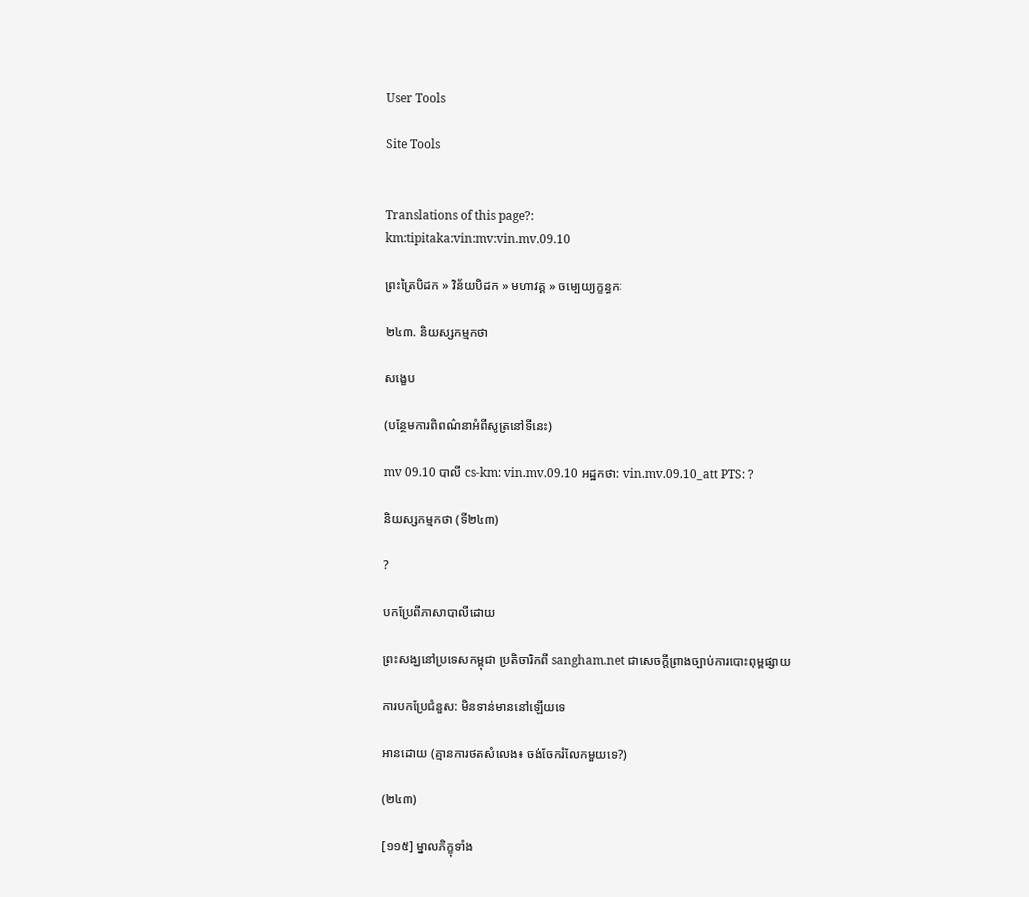User Tools

Site Tools


Translations of this page?:
km:tipitaka:vin:mv:vin.mv.09.10

ព្រះត្រៃបិដក » វិន័យបិដក » មហាវគ្គ » ចម្បេយ្យក្ខន្ធកៈ

២៤៣. និយស្សកម្មកថា

សង្ខេប

(បន្ថែមការពិពណ៌នាអំពីសូត្រនៅទីនេះ)

mv 09.10 បាលី cs-km: vin.mv.09.10 អដ្ឋកថា: vin.mv.09.10_att PTS: ?

និយស្សកម្មកថា (ទី២៤៣)

?

បកប្រែពីភាសាបាលីដោយ

ព្រះសង្ឃនៅប្រទេសកម្ពុជា ប្រតិចារិកពី sangham.net ជាសេចក្តីព្រាងច្បាប់ការបោះពុម្ពផ្សាយ

ការបកប្រែជំនួស: មិនទាន់មាននៅឡើយទេ

អានដោយ (គ្មានការថតសំលេង៖ ចង់ចែករំលែកមួយទេ?)

(២៤៣)

[១១៥] ម្នាលភិក្ខុទាំង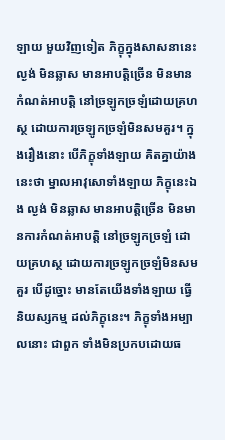ឡាយ មួយវិញទៀត ភិក្ខុក្នុងសាសនានេះ ល្ងង់ មិនឆ្លាស មានអាបត្តិច្រើន មិនមានកំណត់អាបត្តិ នៅច្រឡូកច្រឡំដោយគ្រហស្ថ ដោយការច្រឡូកច្រឡំមិនសមគួរ។ ក្នុងរឿងនោះ បើភិក្ខុទាំងឡាយ គិតគ្នាយ៉ាងនេះថា ម្នាលអាវុសោទាំងឡាយ ភិក្ខុនេះឯង ល្ងង់ មិនឆ្លាស មានអាបត្តិច្រើន មិនមានការកំណត់អាបត្តិ នៅច្រឡូកច្រឡំ ដោយគ្រហស្ថ ដោយការច្រឡូកច្រឡំមិនសមគួរ បើដូច្នោះ មានតែយើងទាំងឡាយ ធ្វើនិយស្សកម្ម ដល់ភិក្ខុនេះ។ ភិក្ខុទាំងអម្បាលនោះ ជាពួក ទាំងមិនប្រកបដោយធ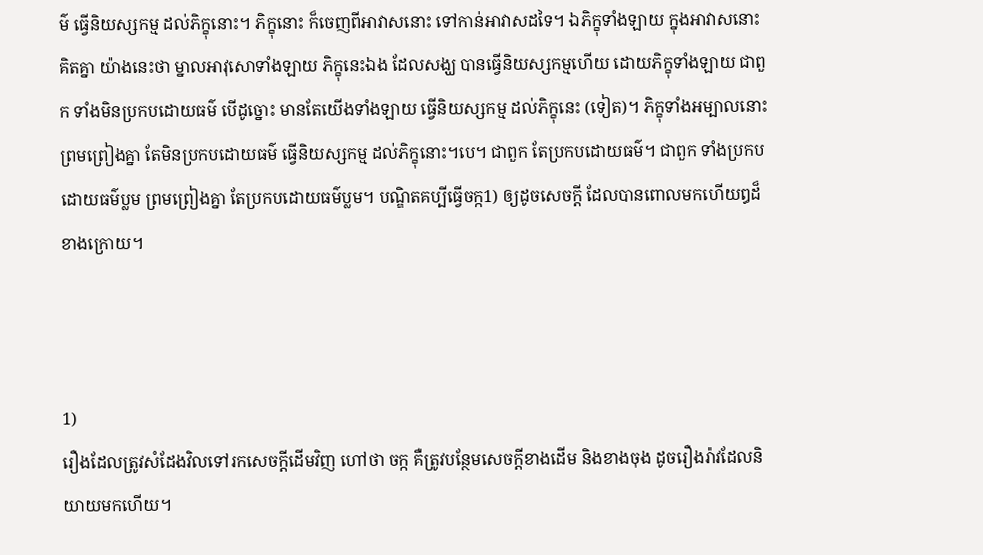ម៌ ធ្វើនិយស្សកម្ម ដល់ភិក្ខុនោះ។ ភិក្ខុនោះ ក៏ចេញពីអាវាសនោះ ទៅកាន់អាវាសដទៃ។ ឯភិក្ខុទាំងឡាយ ក្នុងអាវាសនោះ គិតគ្នា យ៉ាងនេះថា ម្នាលអាវុសោទាំងឡាយ ភិក្ខុនេះឯង ដែលសង្ឃ បានធ្វើនិយស្សកម្មហើយ ដោយភិក្ខុទាំងឡាយ ជាពួក ទាំងមិនប្រកបដោយធម៌ បើដូច្នោះ មានតែយើងទាំងឡាយ ធ្វើនិយស្សកម្ម ដល់ភិក្ខុនេះ (ទៀត)។ ភិក្ខុទាំងអម្បាលនោះ ព្រមព្រៀងគ្នា តែមិនប្រកបដោយធម៌ ធ្វើនិយស្សកម្ម ដល់ភិក្ខុនោះ។បេ។ ជាពួក តែប្រកបដោយធម៌។ ជាពួក ទាំងប្រកបដោយធម៌ប្លម ព្រមព្រៀងគ្នា តែប្រកបដោយធម៌ប្លម។ បណ្ឌិតគប្បីធ្វើចក្ក1) ឲ្យដូចសេចក្តី ដែលបានពោលមកហើយឰដ៏ខាងក្រោយ។



1)
រឿងដែលត្រូវសំដែងវិលទៅរកសេចក្តីដើមវិញ ហៅថា ចក្ក គឺត្រូវបន្ថែមសេចក្តីខាងដើម និងខាងចុង ដូចរឿងរ៉ាវដែលនិយាយមកហើយ។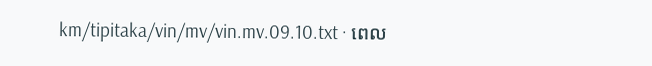km/tipitaka/vin/mv/vin.mv.09.10.txt · ពេល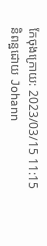កែចុងក្រោយ: 2023/03/15 11:15 និពន្ឋដោយ Johann